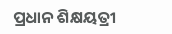ପ୍ରଧାନ ଶିକ୍ଷୟତ୍ରୀ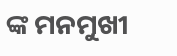ଙ୍କ ମନମୁଖୀ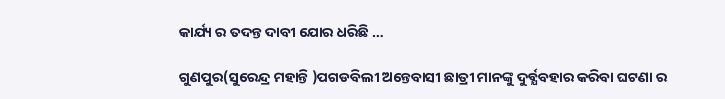କାର୍ଯ୍ୟ ର ତଦନ୍ତ ଦାବୀ ଯୋର ଧରିଛି …

ଗୁଣପୁର(ସୁରେନ୍ଦ୍ର ମହାନ୍ତି )ପଗଡବିଲୀ ଅନ୍ତେବାସୀ ଛାତ୍ରୀ ମାନଙ୍କୁ ଦୁର୍ବ୍ଯବହାର କରିବା ଘଟଣା ର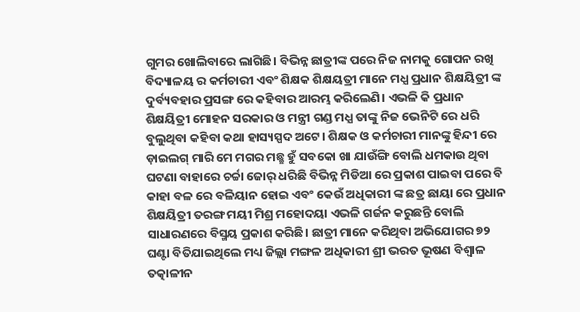ଗୁମର ଖୋଲିବାରେ ଲାଗିଛି। ବିଭିନ୍ନ ଛାତ୍ରୀଙ୍କ ପରେ ନିଜ ନାମକୁ ଗୋପନ ରଖି ବିଦ୍ୟାଳୟ ର କର୍ମଚାରୀ ଏବଂ ଶିକ୍ଷକ ଶିକ୍ଷୟତ୍ରୀ ମାନେ ମଧ୍ଯ ପ୍ରଧାନ ଶିକ୍ଷୟିତ୍ରୀ ଙ୍କ ଦୁର୍ବ୍ୟବହାର ପ୍ରସଙ୍ଗ ରେ କହିବାର ଆରମ୍ଭ କରିଲେଣି। ଏଭଳି କି ପ୍ରଧାନ ଶିକ୍ଷୟିତ୍ରୀ ମୋହନ ସରକାର ଓ ମନ୍ତ୍ରୀ ଗଣ୍ଡ ମଧ୍ଯ ତାଙ୍କୁ ନିଜ ଭେନିଟି ରେ ଧରି ବୁଲୁଥିବା କହିବା କଥା ହାସ୍ୟସ୍ପଦ ଅଟେ। ଶିକ୍ଷକ ଓ କର୍ମଚାରୀ ମାନଙ୍କୁ ହିନ୍ଦୀ ରେ ଡ଼ାଇଲଗ୍ ମାରି ମେ ମଗର ମଛ୍ଛ ହୁଁ ସବକୋ ଖା ଯାଉଁଙ୍ଗି ବୋଲି ଧମକାଉ ଥିବା ଘଟଣା ବାହାରେ ଚର୍ଚ୍ଚା ଜୋର୍ ଧରିଛି ବିଭିନ୍ନ ମିଡିଆ ରେ ପ୍ରକାଶ ପାଇବା ପରେ ବି କାହା ବଳ ରେ ବଳିୟାନ ହୋଇ ଏବଂ କେଉଁ ଅଧିକାରୀ ଙ୍କ ଛତ୍ର ଛାୟା ରେ ପ୍ରଧାନ ଶିକ୍ଷୟିତ୍ରୀ ତରଙ୍ଗ ମୟୀ ମିଶ୍ର ମହୋଦୟା ଏଭଳି ଗର୍ଜନ କରୁଛନ୍ତି ବୋଲି ସାଧାରଣରେ ବିସ୍ମୟ ପ୍ରକାଶ କରିଛି। ଛାତ୍ରୀ ମାନେ କରିଥିବା ଅଭିଯୋଗର ୭୨ ଘଣ୍ଟା ବିତିଯାଇଥିଲେ ମଧ୍ୟ ଜିଲ୍ଲା ମଙ୍ଗଳ ଅଧିକାରୀ ଶ୍ରୀ ଭରତ ଭୂଷଣ ବିଶ୍ଵାଳ ତତ୍କାଳୀନ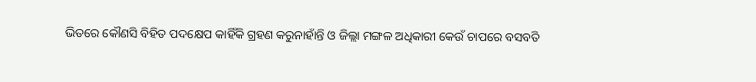ଭିତରେ କୌଣସି ବିହିତ ପଦକ୍ଷେପ କାହିଁକି ଗ୍ରହଣ କରୁନାହାଁନ୍ତି ଓ ଜିଲ୍ଲା ମଙ୍ଗଳ ଅଧିକାରୀ କେଉଁ ଚାପରେ ବସବତି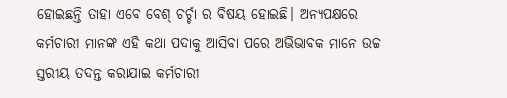ହୋଇଛନ୍ତି ତାହା ଏବେ ବେଶ୍ ଚର୍ଚ୍ଚା ର ବିଷୟ ହୋଇଛି। ଅନ୍ୟପକ୍ଷରେ କର୍ମଚାରୀ ମାନଙ୍କ ଏହି କଥା ପଦାକୁ ଆସିବା ପରେ ଅଭିଭାବକ ମାନେ ଉଚ୍ଚ ସ୍ତରୀୟ ତଦନ୍ତ କରାଯାଇ କର୍ମଚାରୀ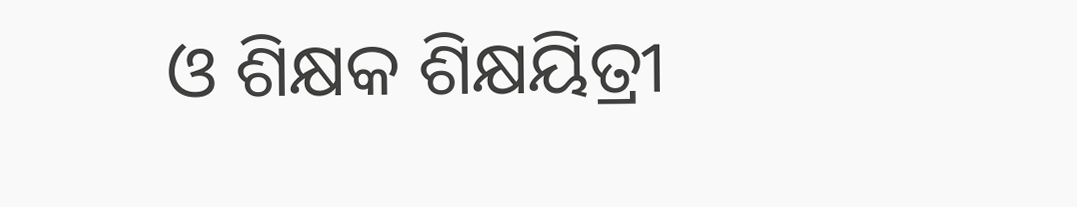ଓ ଶିକ୍ଷକ ଶିକ୍ଷୟିତ୍ରୀ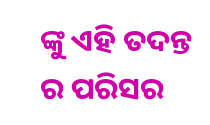ଙ୍କୁ ଏହି ତଦନ୍ତ ର ପରିସର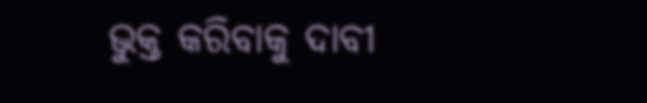ଭୁକ୍ତ କରିବାକୁ ଦାବୀ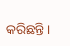କରିଛନ୍ତି।